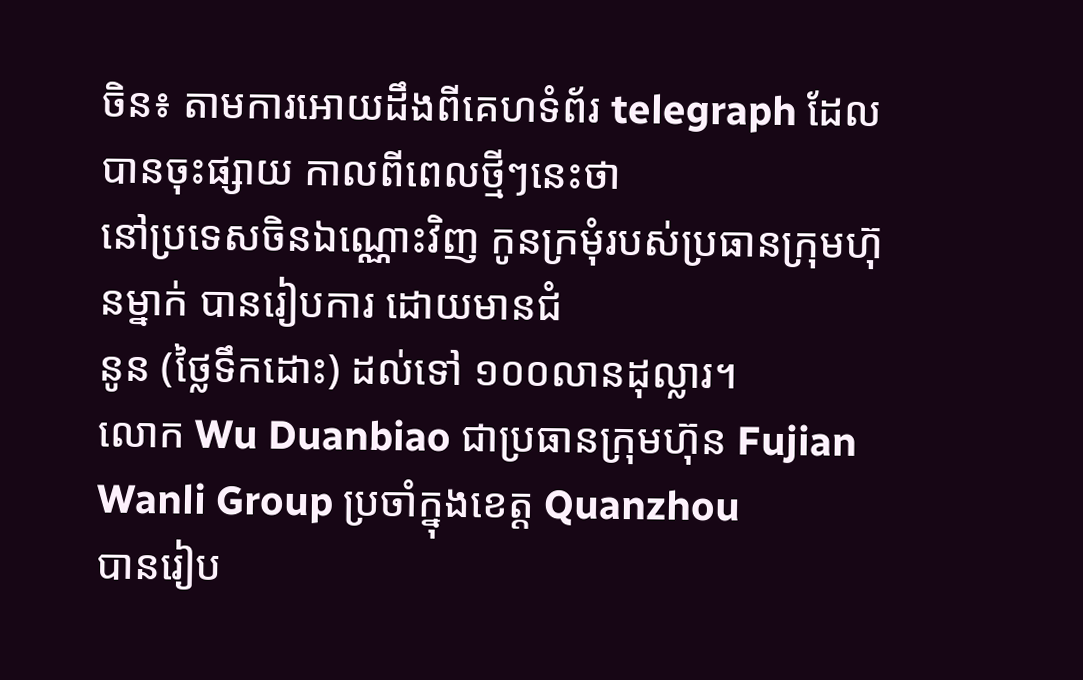ចិន៖ តាមការអោយដឹងពីគេហទំព័រ telegraph ដែលបានចុះផ្សាយ កាលពីពេលថ្មីៗនេះថា
នៅប្រទេសចិនឯណ្ណោះវិញ កូនក្រមុំរបស់ប្រធានក្រុមហ៊ុនម្នាក់ បានរៀបការ ដោយមានជំ
នូន (ថ្លៃទឹកដោះ) ដល់ទៅ ១០០លានដុល្លារ។
លោក Wu Duanbiao ជាប្រធានក្រុមហ៊ុន Fujian Wanli Group ប្រចាំក្នុងខេត្ដ Quanzhou
បានរៀប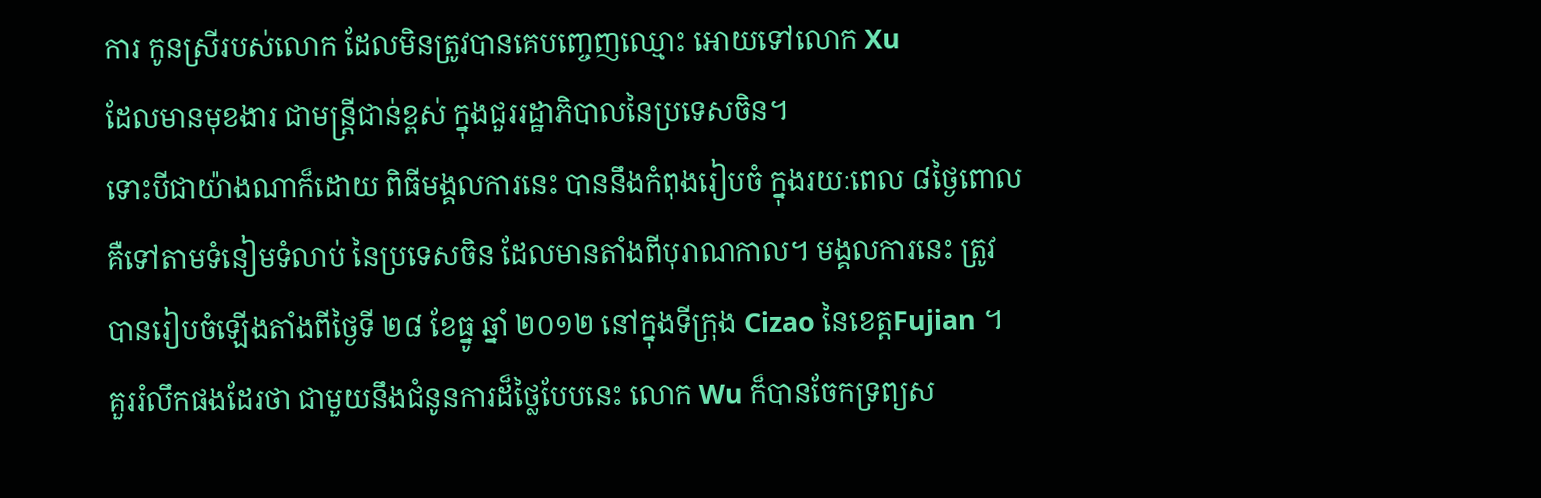ការ កូនស្រីរបស់លោក ដែលមិនត្រូវបានគេបញ្ចេញឈ្មោះ អោយទៅលោក Xu
ដែលមានមុខងារ ជាមន្ដ្រីជាន់ខ្ពស់ ក្នុងជួររដ្ឋាភិបាលនៃប្រទេសចិន។
ទោះបីជាយ៉ាងណាក៏ដោយ ពិធីមង្គលការនេះ បាននឹងកំពុងរៀបចំ ក្នុងរយៈពេល ៨ថ្ងៃពោល
គឺទៅតាមទំនៀមទំលាប់ នៃប្រទេសចិន ដែលមានតាំងពីបុរាណកាល។ មង្គលការនេះ ត្រូវ
បានរៀបចំឡើងតាំងពីថ្ងៃទី ២៨ ខែធ្នូ ឆ្នាំ ២០១២ នៅក្នុងទីក្រុង Cizao នៃខេត្ដFujian ។
គួររំលឹកផងដែរថា ជាមួយនឹងជំនូនការដ៏ថ្លៃបែបនេះ លោក Wu ក៏បានចែកទ្រព្យស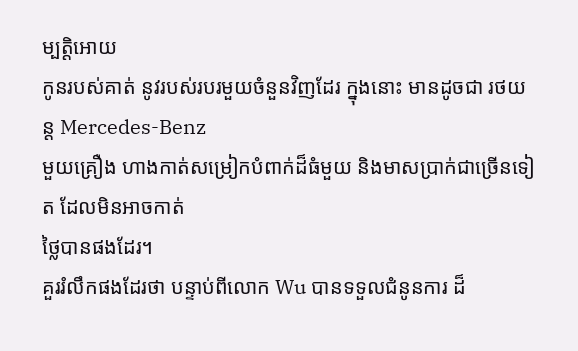ម្បត្ដិអោយ
កូនរបស់គាត់ នូវរបស់របរមួយចំនួនវិញដែរ ក្នុងនោះ មានដូចជា រថយន្ដ Mercedes-Benz
មួយគ្រឿង ហាងកាត់សម្រៀកបំពាក់ដ៏ធំមួយ និងមាសប្រាក់ជាច្រើនទៀត ដែលមិនអាចកាត់
ថ្លៃបានផងដែរ។
គួររំលឹកផងដែរថា បន្ទាប់ពីលោក Wu បានទទួលជំនូនការ ដ៏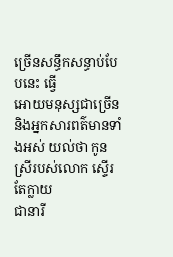ច្រើនសន្ធឹកសន្ធាប់បែបនេះ ធ្វើ
អោយមនុស្សជាច្រើន និងអ្នកសារពត៌មានទាំងអស់ យល់ថា កូនស្រីរបស់លោក ស្ទើរតែក្លាយ
ជានារី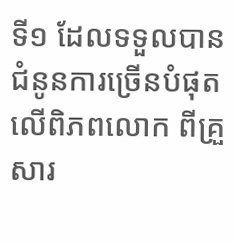ទី១ ដែលទទួលបានជំនូនការច្រើនបំផុត លើពិភពលោក ពីគ្រួសារ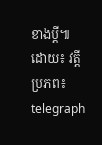ខាងប្ដី៕
ដោយ៖ វត្ដី
ប្រភព៖ telegraph